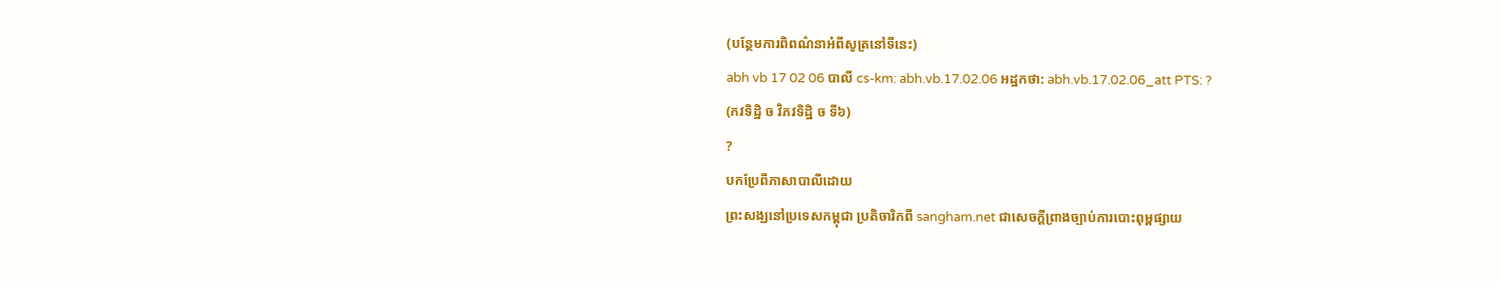(បន្ថែមការពិពណ៌នាអំពីសូត្រនៅទីនេះ)
abh vb 17 02 06 បាលី cs-km: abh.vb.17.02.06 អដ្ឋកថា: abh.vb.17.02.06_att PTS: ?
(ភវទិដ្ឋិ ច វិភវទិដ្ឋិ ច ទី៦)
?
បកប្រែពីភាសាបាលីដោយ
ព្រះសង្ឃនៅប្រទេសកម្ពុជា ប្រតិចារិកពី sangham.net ជាសេចក្តីព្រាងច្បាប់ការបោះពុម្ពផ្សាយ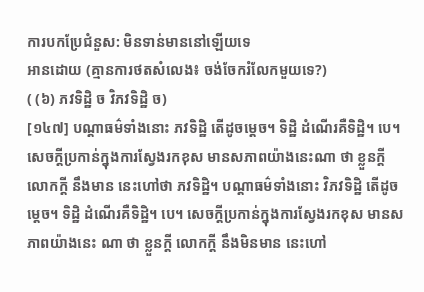ការបកប្រែជំនួស: មិនទាន់មាននៅឡើយទេ
អានដោយ (គ្មានការថតសំលេង៖ ចង់ចែករំលែកមួយទេ?)
( (៦) ភវទិដ្ឋិ ច វិភវទិដ្ឋិ ច)
[១៤៧] បណ្តាធម៌ទាំងនោះ ភវទិដ្ឋិ តើដូចម្តេច។ ទិដ្ឋិ ដំណើរគឺទិដ្ឋិ។ បេ។ សេចក្តីប្រកាន់ក្នុងការស្វែងរកខុស មានសភាពយ៉ាងនេះណា ថា ខ្លួនក្តី លោកក្តី នឹងមាន នេះហៅថា ភវទិដ្ឋិ។ បណ្តាធម៌ទាំងនោះ វិភវទិដ្ឋិ តើដូចម្តេច។ ទិដ្ឋិ ដំណើរគឺទិដ្ឋិ។ បេ។ សេចក្តីប្រកាន់ក្នុងការស្វែងរកខុស មានសភាពយ៉ាងនេះ ណា ថា ខ្លួនក្តី លោកក្តី នឹងមិនមាន នេះហៅ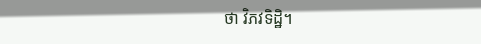ថា វិភវទិដ្ឋិ។